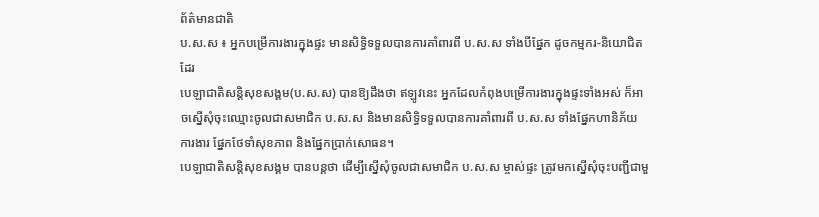ព័ត៌មានជាតិ
ប.ស.ស ៖ អ្នកបម្រើការងារក្នុងផ្ទះ មានសិទ្ធិទទួលបានការគាំពារពី ប.ស.ស ទាំងបីផ្នែក ដូចកម្មករ-និយោជិតដែរ
បេឡាជាតិសន្តិសុខសង្គម(ប.ស.ស) បានឱ្យដឹងថា ឥឡូវនេះ អ្នកដែលកំពុងបម្រើការងារក្នុងផ្ទះទាំងអស់ ក៏អាចស្នើសុំចុះឈ្មោះចូលជាសមាជិក ប.ស.ស និងមានសិទ្ធិទទួលបានការគាំពារពី ប.ស.ស ទាំងផ្នែកហានិភ័យការងារ ផ្នែកថែទាំសុខភាព និងផ្នែកប្រាក់សោធន។
បេឡាជាតិសន្តិសុខសង្គម បានបន្តថា ដើម្បីស្នើសុំចូលជាសមាជិក ប.ស.ស ម្ចាស់ផ្ទះ ត្រូវមកស្នើសុំចុះបញ្ជីជាមួ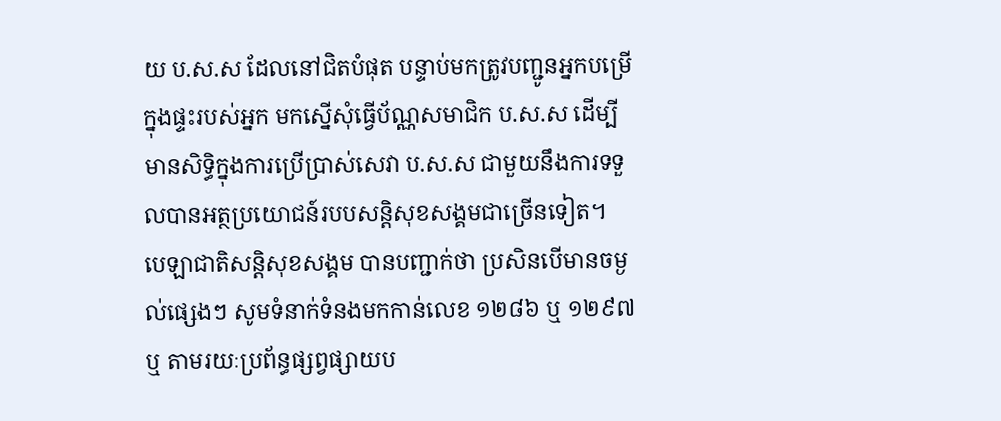យ ប.ស.ស ដែលនៅជិតបំផុត បន្ទាប់មកត្រូវបញ្ជូនអ្នកបម្រើក្នុងផ្ទះរបស់អ្នក មកស្នើសុំធ្វើប័ណ្ណសមាជិក ប.ស.ស ដើម្បីមានសិទ្ធិក្នុងការប្រើប្រាស់សេវា ប.ស.ស ជាមួយនឹងការទទួលបានអត្ថប្រយោជន៍របបសន្តិសុខសង្គមជាច្រើនទៀត។
បេឡាជាតិសន្តិសុខសង្គម បានបញ្ជាក់ថា ប្រសិនបើមានចម្ងល់ផ្សេងៗ សូមទំនាក់ទំនងមកកាន់លេខ ១២៨៦ ឬ ១២៩៧ ឬ តាមរយៈប្រព័ន្ធផ្សព្វផ្សាយប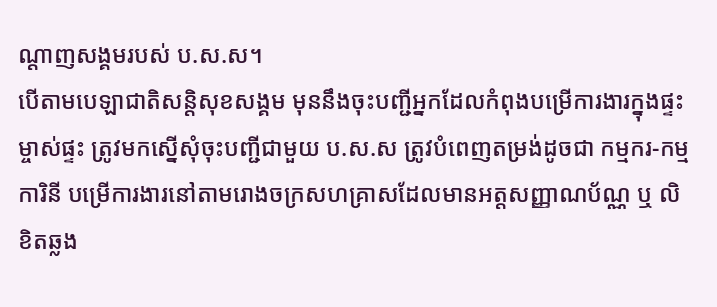ណ្ដាញសង្គមរបស់ ប.ស.ស។
បើតាមបេឡាជាតិសន្តិសុខសង្គម មុននឹងចុះបញ្ជីអ្នកដែលកំពុងបម្រើការងារក្នុងផ្ទះ ម្ចាស់ផ្ទះ ត្រូវមកស្នើសុំចុះបញ្ជីជាមួយ ប.ស.ស ត្រូវបំពេញតម្រង់ដូចជា កម្មករ-កម្មការិនី បម្រើការងារនៅតាមរោងចក្រសហគ្រាសដែលមានអត្តសញ្ញាណប័ណ្ណ ឬ លិខិតឆ្លង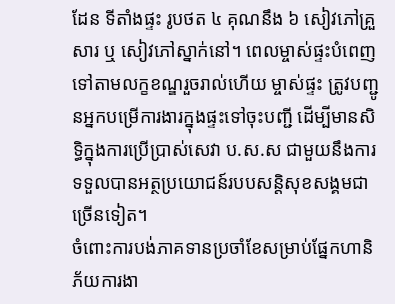ដែន ទីតាំងផ្ទះ រូបថត ៤ គុណនឹង ៦ សៀវភៅគ្រួសារ ឬ សៀវភៅស្នាក់នៅ។ ពេលម្ចាស់ផ្ទះបំពេញទៅតាមលក្ខខណ្ឌរួចរាល់ហើយ ម្ចាស់ផ្ទះ ត្រូវបញ្ជូនអ្នកបម្រើការងារក្នុងផ្ទះទៅចុះបញ្ជី ដើម្បីមានសិទ្ធិក្នុងការប្រើប្រាស់សេវា ប.ស.ស ជាមួយនឹងការទទួលបានអត្ថប្រយោជន៍របបសន្តិសុខសង្គមជាច្រើនទៀត។
ចំពោះការបង់ភាគទានប្រចាំខែសម្រាប់ផ្នែកហានិភ័យការងា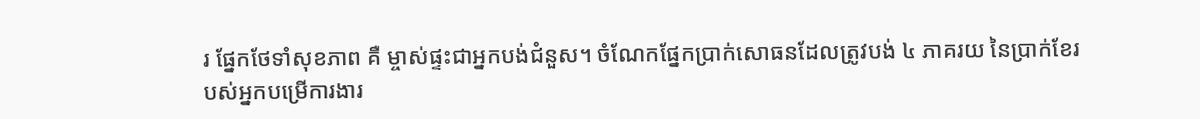រ ផ្នែកថែទាំសុខភាព គឺ ម្ចាស់ផ្ទះជាអ្នកបង់ជំនួស។ ចំណែកផ្នែកប្រាក់សោធនដែលត្រូវបង់ ៤ ភាគរយ នៃប្រាក់ខែរបស់អ្នកបម្រើការងារ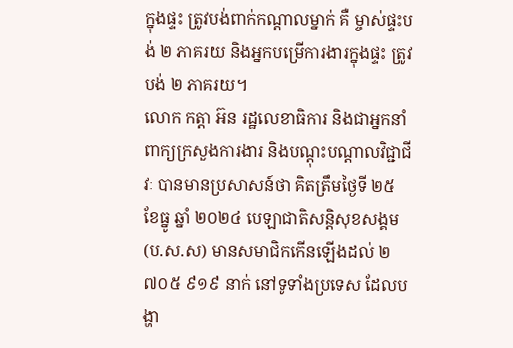ក្នុងផ្ទះ ត្រូវបង់ពាក់កណ្ដាលម្នាក់ គឺ ម្ចាស់ផ្ទះបង់ ២ ភាគរយ និងអ្នកបម្រើការងារក្នុងផ្ទះ ត្រូវបង់ ២ ភាគរយ។
លោក កត្តា អ៊ន រដ្ឋលេខាធិការ និងជាអ្នកនាំពាក្យក្រសួងការងារ និងបណ្ដុះបណ្ដាលវិជ្ជាជីវៈ បានមានប្រសាសន៍ថា គិតត្រឹមថ្ងៃទី ២៥ ខែធ្នូ ឆ្នាំ ២០២៤ បេឡាជាតិសន្តិសុខសង្គម(ប.ស.ស) មានសមាជិកកើនឡើងដល់ ២ ៧០៥ ៩១៩ នាក់ នៅទូទាំងប្រទេស ដែលបង្ហា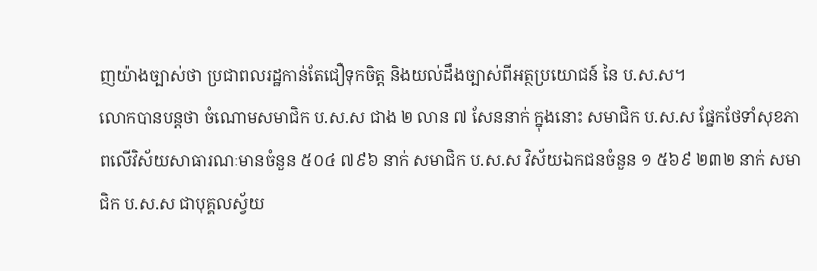ញយ៉ាងច្បាស់ថា ប្រជាពលរដ្ឋកាន់តែជឿទុកចិត្ត និងយល់ដឹងច្បាស់ពីអត្ថប្រយោជន៍ នៃ ប.ស.ស។
លោកបានបន្តថា ចំណោមសមាជិក ប.ស.ស ជាង ២ លាន ៧ សែននាក់ ក្នុងនោះ សមាជិក ប.ស.ស ផ្នែកថែទាំសុខភាពលើវិស័យសាធារណៈមានចំនួន ៥០៤ ៧៩៦ នាក់ សមាជិក ប.ស.ស វិស័យឯកជនចំនួន ១ ៥៦៩ ២៣២ នាក់ សមាជិក ប.ស.ស ជាបុគ្គលស្វ័យ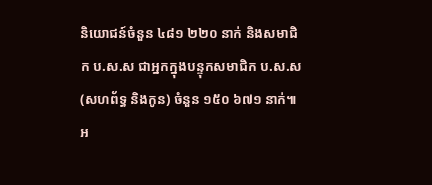និយោជន៍ចំនួន ៤៨១ ២២០ នាក់ និងសមាជិក ប.ស.ស ជាអ្នកក្នុងបន្ទុកសមាជិក ប.ស.ស (សហព័ទ្ធ និងកូន) ចំនួន ១៥០ ៦៧១ នាក់៕
អ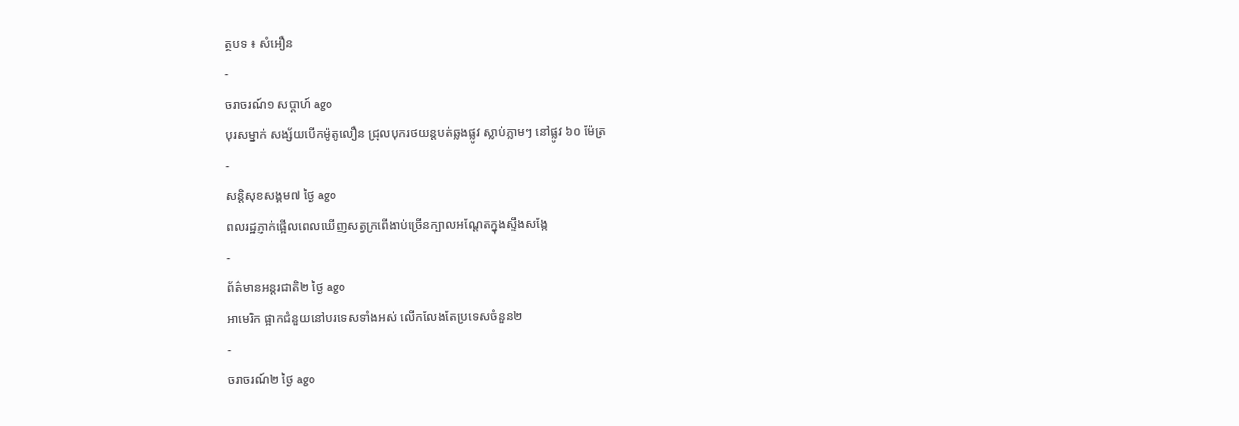ត្ថបទ ៖ សំអឿន
-
ចរាចរណ៍១ សប្តាហ៍ ago
បុរសម្នាក់ សង្ស័យបើកម៉ូតូលឿន ជ្រុលបុករថយន្តបត់ឆ្លងផ្លូវ ស្លាប់ភ្លាមៗ នៅផ្លូវ ៦០ ម៉ែត្រ
-
សន្តិសុខសង្គម៧ ថ្ងៃ ago
ពលរដ្ឋភ្ញាក់ផ្អើលពេលឃើញសត្វក្រពើងាប់ច្រើនក្បាលអណ្ដែតក្នុងស្ទឹងសង្កែ
-
ព័ត៌មានអន្ដរជាតិ២ ថ្ងៃ ago
អាមេរិក ផ្អាកជំនួយនៅបរទេសទាំងអស់ លើកលែងតែប្រទេសចំនួន២
-
ចរាចរណ៍២ ថ្ងៃ ago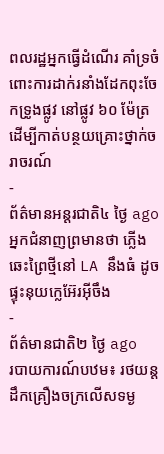ពលរដ្ឋអ្នកធ្វើដំណើរ គាំទ្រចំពោះការដាក់រនាំងដែកពុះចែកទ្រូងផ្លូវ នៅផ្លូវ ៦០ ម៉ែត្រ ដើម្បីកាត់បន្ថយគ្រោះថ្នាក់ចរាចរណ៍
-
ព័ត៌មានអន្ដរជាតិ៤ ថ្ងៃ ago
អ្នកជំនាញព្រមានថា ភ្លើងឆេះព្រៃថ្មីនៅ LA នឹងធំ ដូចផ្ទុះនុយក្លេអ៊ែរអ៊ីចឹង
-
ព័ត៌មានជាតិ២ ថ្ងៃ ago
របាយការណ៍បឋម៖ រថយន្តដឹកគ្រឿងចក្រលើសទម្ង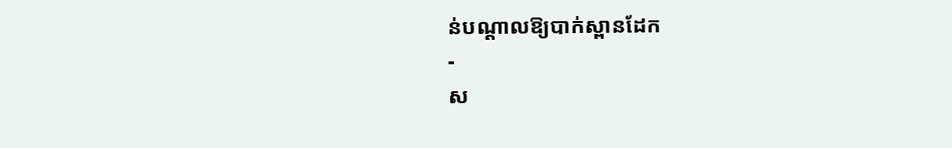ន់បណ្តាលឱ្យបាក់ស្ពានដែក
-
ស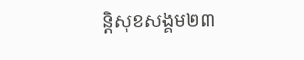ន្តិសុខសង្គម២៣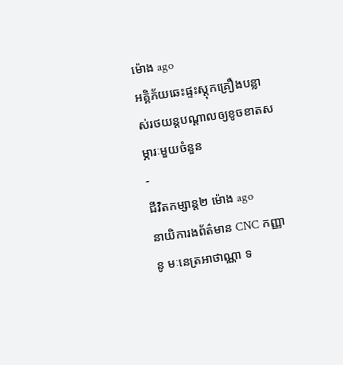ម៉ោង ago
អគ្គិភ័យឆេះផ្ទះស្តុកគ្រឿងបន្លាស់រថយន្តបណ្ដាលឲ្យខូចខាតសម្ភារៈមួយចំនួន
-
ជីវិតកម្សាន្ដ២ ម៉ោង ago
នាយិការងព័ត៌មាន CNC កញ្ញា នូ មៈនេត្រអាថាណ្ណា ទ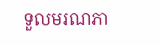ទួលមរណភា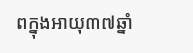ពក្នុងអាយុ៣៧ឆ្នាំ